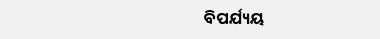ବିପର୍ଯ୍ୟୟ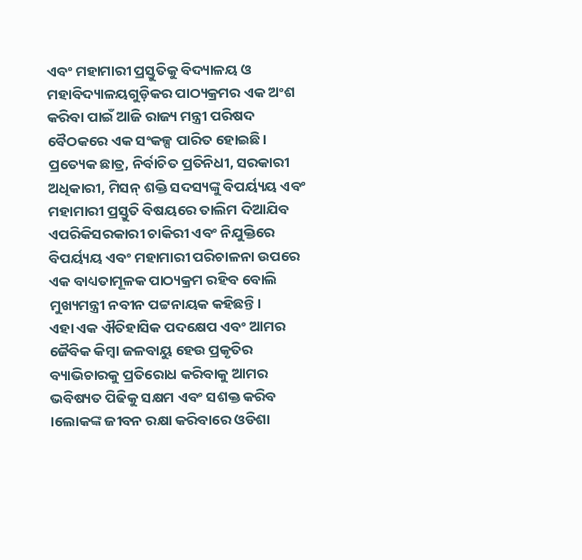ଏବଂ ମହାମାରୀ ପ୍ରସ୍ତୁତିକୁ ବିଦ୍ୟାଳୟ ଓ ମହାବିଦ୍ୟାଳୟଗୁଡ଼ିକର ପାଠ୍ୟକ୍ରମର ଏକ ଅଂଶ କରିବା ପାଇଁ ଆଜି ରାଜ୍ୟ ମନ୍ତ୍ରୀ ପରିଷଦ ବୈଠକରେ ଏକ ସଂକଳ୍ପ ପାରିତ ହୋଇଛି। ପ୍ରତ୍ୟେକ ଛାତ୍ର, ନିର୍ବାଚିତ ପ୍ରତିନିଧୀ, ସରକାରୀ ଅଧିକାରୀ, ମିସନ୍ ଶକ୍ତି ସଦସ୍ୟଙ୍କୁ ବିପର୍ୟ୍ୟୟ ଏବଂ ମହାମାରୀ ପ୍ରସ୍ତୁତି ବିଷୟରେ ତାଲିମ ଦିଆଯିବ ଏପରିକିସରକାରୀ ଚାକିରୀ ଏବଂ ନିଯୁକ୍ତିରେ ବିପର୍ୟ୍ୟୟ ଏବଂ ମହାମାରୀ ପରିଚାଳନା ଉପରେ ଏକ ବାଧ୍ୟତାମୂଳକ ପାଠ୍ୟକ୍ରମ ରହିବ ବୋଲି ମୁଖ୍ୟମନ୍ତ୍ରୀ ନବୀନ ପଟ୍ଟନାୟକ କହିଛନ୍ତି।
ଏହା ଏକ ଐତିହାସିକ ପଦକ୍ଷେପ ଏବଂ ଆମର ଜୈବିକ କିମ୍ବା ଜଳବାୟୁ ହେଉ ପ୍ରକୃତିର ବ୍ୟାଭିଚାରକୁ ପ୍ରତିରୋଧ କରିବାକୁ ଆମର ଭବିଷ୍ୟତ ପିଢିକୁ ସକ୍ଷମ ଏବଂ ସଶକ୍ତ କରିବ ।ଲୋକଙ୍କ ଜୀବନ ରକ୍ଷା କରିବାରେ ଓଡିଶା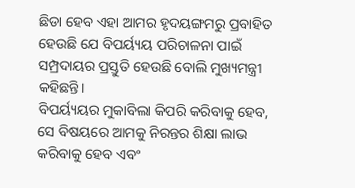ଛିଡା ହେବ ଏହା ଆମର ହୃଦୟଙ୍ଗମରୁ ପ୍ରବାହିତ ହେଉଛି ଯେ ବିପର୍ୟ୍ୟୟ ପରିଚାଳନା ପାଇଁ ସମ୍ପ୍ରଦାୟର ପ୍ରସ୍ତୁତି ହେଉଛି ବୋଲି ମୁଖ୍ୟମନ୍ତ୍ରୀ କହିଛନ୍ତି।
ବିପର୍ୟ୍ୟୟର ମୁକାବିଲା କିପରି କରିବାକୁ ହେବ, ସେ ବିଷୟରେ ଆମକୁ ନିରନ୍ତର ଶିକ୍ଷା ଲାଭ କରିବାକୁ ହେବ ଏବଂ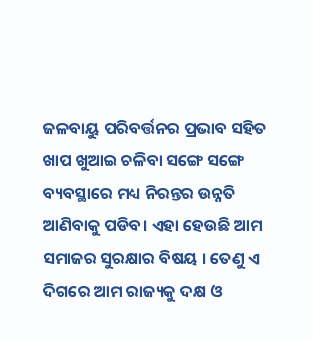ଜଳବାୟୁ ପରିବର୍ତ୍ତନର ପ୍ରଭାବ ସହିତ ଖାପ ଖୁଆଇ ଚଳିବା ସଙ୍ଗେ ସଙ୍ଗେ ବ୍ୟବସ୍ଥାରେ ମଧ୍ୟ ନିରନ୍ତର ଉନ୍ନତି ଆଣିବାକୁ ପଡିବ। ଏହା ହେଉଛି ଆମ ସମାଜର ସୁରକ୍ଷାର ବିଷୟ । ତେଣୁ ଏ ଦିଗରେ ଆମ ରାଜ୍ୟକୁ ଦକ୍ଷ ଓ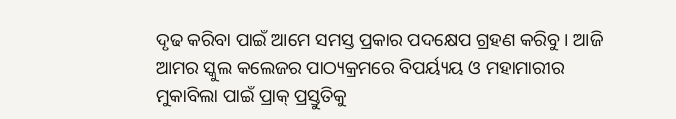ଦୃଢ କରିବା ପାଇଁ ଆମେ ସମସ୍ତ ପ୍ରକାର ପଦକ୍ଷେପ ଗ୍ରହଣ କରିବୁ । ଆଜି ଆମର ସ୍କୁଲ କଲେଜର ପାଠ୍ୟକ୍ରମରେ ବିପର୍ୟ୍ୟୟ ଓ ମହାମାରୀର ମୁକାବିଲା ପାଇଁ ପ୍ରାକ୍ ପ୍ରସ୍ତୁତିକୁ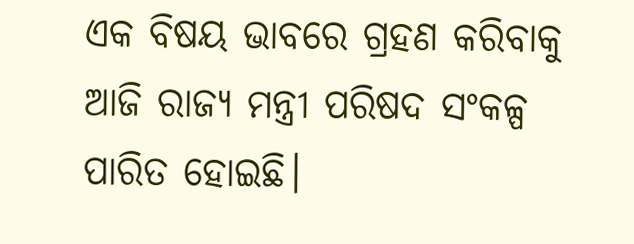ଏକ ବିଷୟ ଭାବରେ ଗ୍ରହଣ କରିବାକୁ ଆଜି ରାଜ୍ୟ ମନ୍ତ୍ରୀ ପରିଷଦ ସଂକଳ୍ପ ପାରିତ ହୋଇଛି।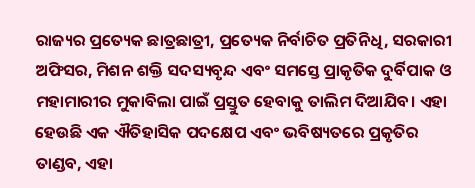ରାଜ୍ୟର ପ୍ରତ୍ୟେକ ଛାତ୍ରଛାତ୍ରୀ, ପ୍ରତ୍ୟେକ ନିର୍ବାଚିତ ପ୍ରତିନିଧି, ସରକାରୀ ଅଫିସର, ମିଶନ ଶକ୍ତି ସଦସ୍ୟବୃନ୍ଦ ଏବଂ ସମସ୍ତେ ପ୍ରାକୃତିକ ଦୁର୍ବିପାକ ଓ ମହାମାରୀର ମୁକାବିଲା ପାଇଁ ପ୍ରସ୍ତୁତ ହେବାକୁ ତାଲିମ ଦିଆଯିବ। ଏହା ହେଉଛି ଏକ ଐତିହାସିକ ପଦକ୍ଷେପ ଏବଂ ଭବିଷ୍ୟତରେ ପ୍ରକୃତିର ତାଣ୍ଡବ, ଏହା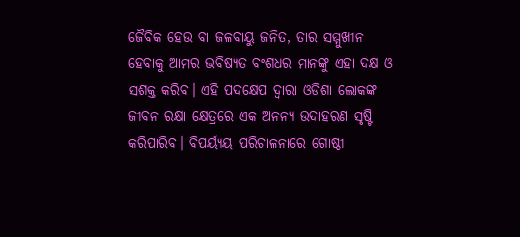ଜୈବିକ ହେଉ ବା ଜଳବାୟୁ ଜନିତ, ତାର ସମ୍ମୁଖୀନ ହେବାକୁ ଆମର ଭବିଷ୍ୟତ ବଂଶଧର ମାନଙ୍କୁ ଏହା ଦକ୍ଷ ଓ ସଶକ୍ତ କରିବ। ଏହି ପଦକ୍ଷେପ ଦ୍ବାରା ଓଡିଶା ଲୋକଙ୍କ ଜୀବନ ରକ୍ଷା କ୍ଷେତ୍ରରେ ଏକ ଅନନ୍ୟ ଉଦାହରଣ ସୃଷ୍ଟି କରିପାରିବ। ବିପର୍ୟ୍ୟୟ ପରିଚାଳନାରେ ଗୋଷ୍ଠୀ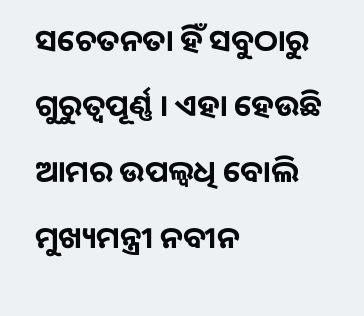ସଚେତନତା ହିଁ ସବୁଠାରୁ ଗୁରୁତ୍ବପୂର୍ଣ୍ଣ । ଏହା ହେଉଛି ଆମର ଉପଲ୍ବଧି ବୋଲି ମୁଖ୍ୟମନ୍ତ୍ରୀ ନବୀନ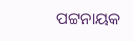ପଟ୍ଟନାୟକ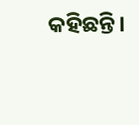କହିଛନ୍ତି।